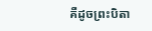គឺដូចព្រះបិតា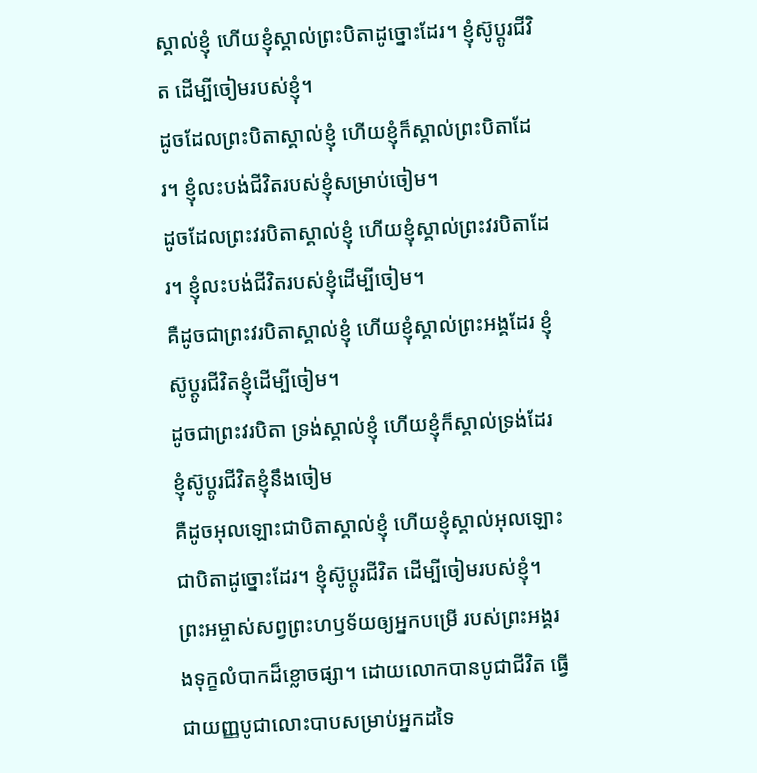ស្គាល់ខ្ញុំ ហើយខ្ញុំស្គាល់ព្រះបិតាដូច្នោះដែរ។ ខ្ញុំស៊ូប្ដូរជីវិត ដើម្បីចៀមរបស់ខ្ញុំ។
ដូចដែលព្រះបិតាស្គាល់ខ្ញុំ ហើយខ្ញុំក៏ស្គាល់ព្រះបិតាដែរ។ ខ្ញុំលះបង់ជីវិតរបស់ខ្ញុំសម្រាប់ចៀម។
ដូចដែលព្រះវរបិតាស្គាល់ខ្ញុំ ហើយខ្ញុំស្គាល់ព្រះវរបិតាដែរ។ ខ្ញុំលះបង់ជីវិតរបស់ខ្ញុំដើម្បីចៀម។
គឺដូចជាព្រះវរបិតាស្គាល់ខ្ញុំ ហើយខ្ញុំស្គាល់ព្រះអង្គដែរ ខ្ញុំស៊ូប្តូរជីវិតខ្ញុំដើម្បីចៀម។
ដូចជាព្រះវរបិតា ទ្រង់ស្គាល់ខ្ញុំ ហើយខ្ញុំក៏ស្គាល់ទ្រង់ដែរ ខ្ញុំស៊ូប្តូរជីវិតខ្ញុំនឹងចៀម
គឺដូចអុលឡោះជាបិតាស្គាល់ខ្ញុំ ហើយខ្ញុំស្គាល់អុលឡោះជាបិតាដូច្នោះដែរ។ ខ្ញុំស៊ូប្ដូរជីវិត ដើម្បីចៀមរបស់ខ្ញុំ។
ព្រះអម្ចាស់សព្វព្រះហឫទ័យឲ្យអ្នកបម្រើ របស់ព្រះអង្គរងទុក្ខលំបាកដ៏ខ្លោចផ្សា។ ដោយលោកបានបូជាជីវិត ធ្វើជាយញ្ញបូជាលោះបាបសម្រាប់អ្នកដទៃ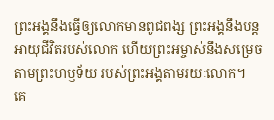ព្រះអង្គនឹងធ្វើឲ្យលោកមានពូជពង្ស ព្រះអង្គនឹងបន្តអាយុជីវិតរបស់លោក ហើយព្រះអម្ចាស់នឹងសម្រេចតាមព្រះហឫទ័យ របស់ព្រះអង្គតាមរយៈលោក។
គេ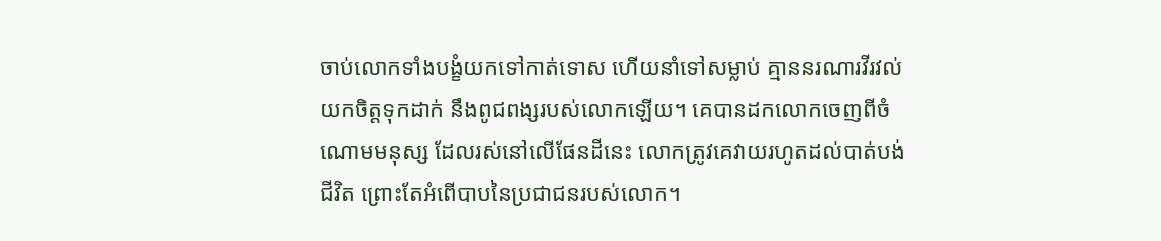ចាប់លោកទាំងបង្ខំយកទៅកាត់ទោស ហើយនាំទៅសម្លាប់ គ្មាននរណារវីរវល់យកចិត្តទុកដាក់ នឹងពូជពង្សរបស់លោកឡើយ។ គេបានដកលោកចេញពីចំណោមមនុស្ស ដែលរស់នៅលើផែនដីនេះ លោកត្រូវគេវាយរហូតដល់បាត់បង់ជីវិត ព្រោះតែអំពើបាបនៃប្រជាជនរបស់លោក។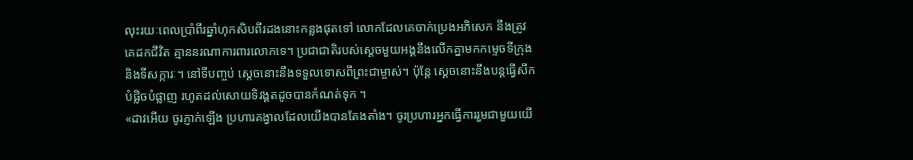លុះរយៈពេលប្រាំពីរឆ្នាំហុកសិបពីរដងនោះកន្លងផុតទៅ លោកដែលគេចាក់ប្រេងអភិសេក នឹងត្រូវគេដកជីវិត គ្មាននរណាការពារលោកទេ។ ប្រជាជាតិរបស់ស្ដេចមួយអង្គនឹងលើកគ្នាមកកម្ទេចទីក្រុង និងទីសក្ការៈ។ នៅទីបញ្ចប់ ស្ដេចនោះនឹងទទួលទោសពីព្រះជាម្ចាស់។ ប៉ុន្តែ ស្ដេចនោះនឹងបន្តធ្វើសឹកបំផ្លិចបំផ្លាញ រហូតដល់សោយទិវង្គតដូចបានកំណត់ទុក ។
«ដាវអើយ ចូរភ្ញាក់ឡើង ប្រហារគង្វាលដែលយើងបានតែងតាំង។ ចូរប្រហារអ្នកធ្វើការរួមជាមួយយើ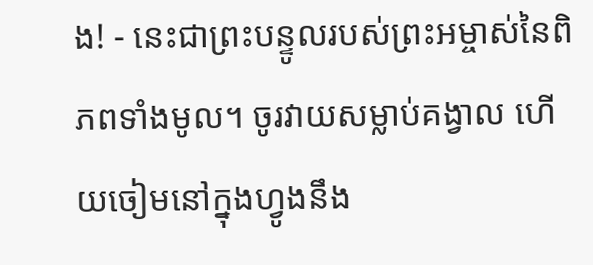ង! - នេះជាព្រះបន្ទូលរបស់ព្រះអម្ចាស់នៃពិភពទាំងមូល។ ចូរវាយសម្លាប់គង្វាល ហើយចៀមនៅក្នុងហ្វូងនឹង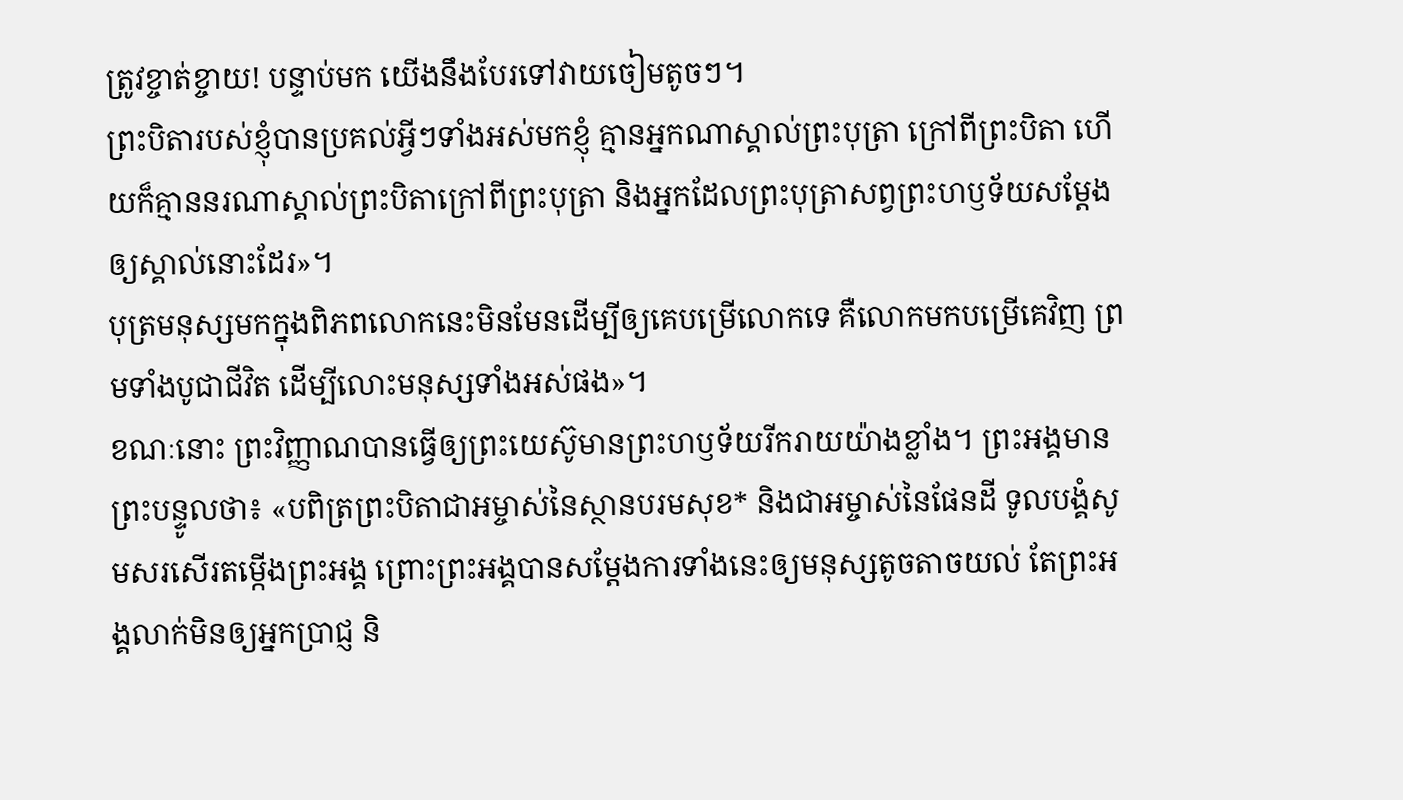ត្រូវខ្ចាត់ខ្ចាយ! បន្ទាប់មក យើងនឹងបែរទៅវាយចៀមតូចៗ។
ព្រះបិតារបស់ខ្ញុំបានប្រគល់អ្វីៗទាំងអស់មកខ្ញុំ គ្មានអ្នកណាស្គាល់ព្រះបុត្រា ក្រៅពីព្រះបិតា ហើយក៏គ្មាននរណាស្គាល់ព្រះបិតាក្រៅពីព្រះបុត្រា និងអ្នកដែលព្រះបុត្រាសព្វព្រះហឫទ័យសម្តែងឲ្យស្គាល់នោះដែរ»។
បុត្រមនុស្សមកក្នុងពិភពលោកនេះមិនមែនដើម្បីឲ្យគេបម្រើលោកទេ គឺលោកមកបម្រើគេវិញ ព្រមទាំងបូជាជីវិត ដើម្បីលោះមនុស្សទាំងអស់ផង»។
ខណៈនោះ ព្រះវិញ្ញាណបានធ្វើឲ្យព្រះយេស៊ូមានព្រះហឫទ័យរីករាយយ៉ាងខ្លាំង។ ព្រះអង្គមានព្រះបន្ទូលថា៖ «បពិត្រព្រះបិតាជាអម្ចាស់នៃស្ថានបរមសុខ* និងជាអម្ចាស់នៃផែនដី ទូលបង្គំសូមសរសើរតម្កើងព្រះអង្គ ព្រោះព្រះអង្គបានសម្តែងការទាំងនេះឲ្យមនុស្សតូចតាចយល់ តែព្រះអង្គលាក់មិនឲ្យអ្នកប្រាជ្ញ និ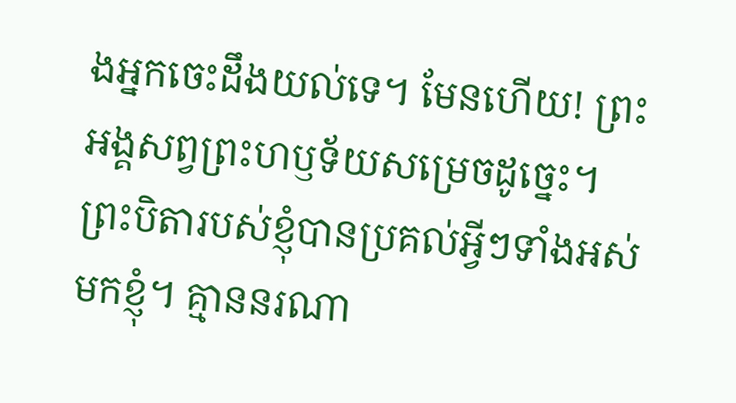ងអ្នកចេះដឹងយល់ទេ។ មែនហើយ! ព្រះអង្គសព្វព្រះហឫទ័យសម្រេចដូច្នេះ។
ព្រះបិតារបស់ខ្ញុំបានប្រគល់អ្វីៗទាំងអស់មកខ្ញុំ។ គ្មាននរណា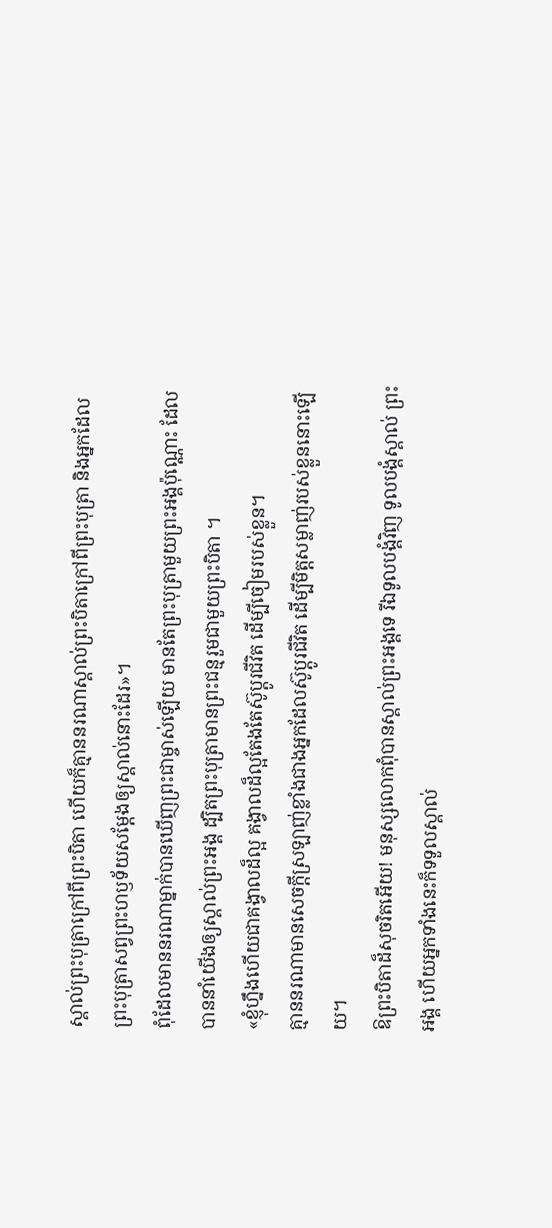ស្គាល់ព្រះបុត្រាក្រៅពីព្រះបិតា ហើយក៏គ្មាននរណាស្គាល់ព្រះបិតាក្រៅពីព្រះបុត្រា និងអ្នកដែលព្រះបុត្រាសព្វព្រះហឫទ័យសម្តែងឲ្យស្គាល់នោះដែរ»។
ពុំដែលមាននរណាម្នាក់បានឃើញព្រះជាម្ចាស់ឡើយ មានតែព្រះបុត្រាមួយព្រះអង្គប៉ុណ្ណោះ ដែលបាននាំយើងឲ្យស្គាល់ព្រះអង្គ ដ្បិតព្រះបុត្រាមានព្រះជន្មរួមជាមួយព្រះបិតា ។
«ខ្ញុំហ្នឹងហើយជាគង្វាលដ៏ល្អ គង្វាលដ៏ល្អតែងតែស៊ូប្ដូរជីវិត ដើម្បីចៀមរបស់ខ្លួន។
គ្មាននរណាមានសេចក្ដីស្រឡាញ់ខ្លាំងជាងអ្នកដែលស៊ូប្ដូរជីវិត ដើម្បីមិត្តសម្លាញ់របស់ខ្លួននោះឡើយ។
ឱព្រះបិតាដ៏សុចរិតអើយ! មនុស្សលោកពុំបានស្គាល់ព្រះអង្គទេ រីឯទូលបង្គំវិញ ទូលបង្គំស្គាល់ ព្រះអង្គ ហើយអ្នកទាំងនេះក៏ទទួលស្គាល់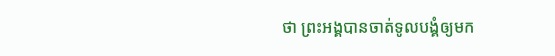ថា ព្រះអង្គបានចាត់ទូលបង្គំឲ្យមក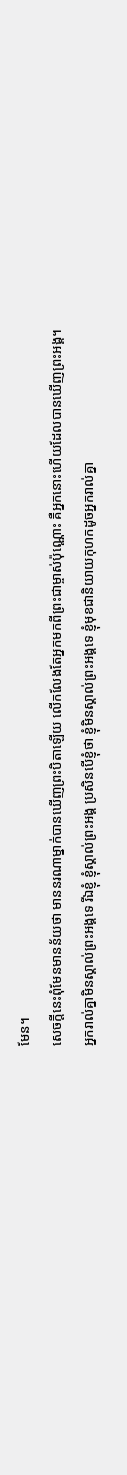មែន។
សេចក្ដីនេះពុំមែនមានន័យថា មាននរណាម្នាក់បានឃើញព្រះបិតាឡើយ លើកលែងតែអ្នកមកពីព្រះជាម្ចាស់ប៉ុណ្ណោះ គឺអ្នកនោះហើយដែលបានឃើញព្រះអង្គ។
អ្នករាល់គ្នាមិនស្គាល់ព្រះអង្គទេ រីឯខ្ញុំ ខ្ញុំស្គាល់ព្រះអង្គ ប្រសិនបើខ្ញុំថា ខ្ញុំមិនស្គាល់ព្រះអង្គទេ ខ្ញុំមុខជានិយាយកុហកដូចអ្នករាល់គ្នា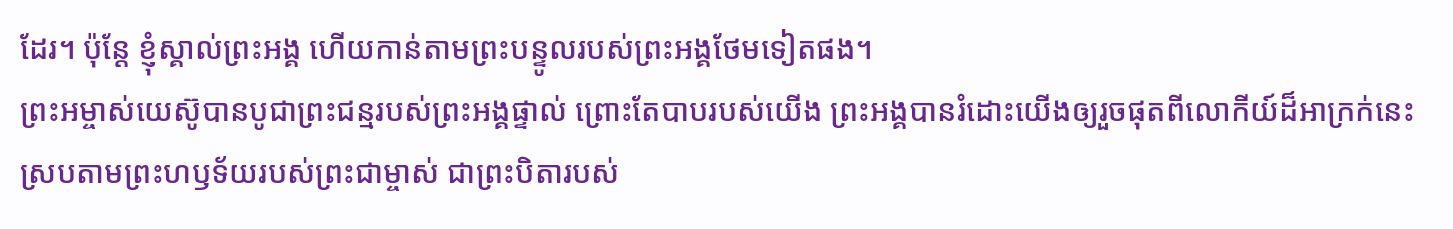ដែរ។ ប៉ុន្តែ ខ្ញុំស្គាល់ព្រះអង្គ ហើយកាន់តាមព្រះបន្ទូលរបស់ព្រះអង្គថែមទៀតផង។
ព្រះអម្ចាស់យេស៊ូបានបូជាព្រះជន្មរបស់ព្រះអង្គផ្ទាល់ ព្រោះតែបាបរបស់យើង ព្រះអង្គបានរំដោះយើងឲ្យរួចផុតពីលោកីយ៍ដ៏អាក្រក់នេះ ស្របតាមព្រះហឫទ័យរបស់ព្រះជាម្ចាស់ ជាព្រះបិតារបស់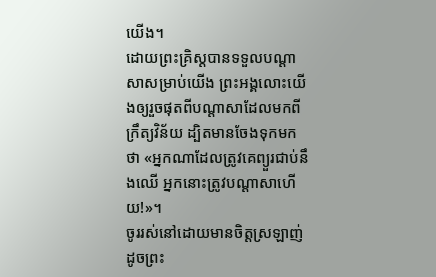យើង។
ដោយព្រះគ្រិស្តបានទទួលបណ្ដាសាសម្រាប់យើង ព្រះអង្គលោះយើងឲ្យរួចផុតពីបណ្ដាសាដែលមកពីក្រឹត្យវិន័យ ដ្បិតមានចែងទុកមកថា «អ្នកណាដែលត្រូវគេព្យួរជាប់នឹងឈើ អ្នកនោះត្រូវបណ្ដាសាហើយ!»។
ចូររស់នៅដោយមានចិត្តស្រឡាញ់ ដូចព្រះ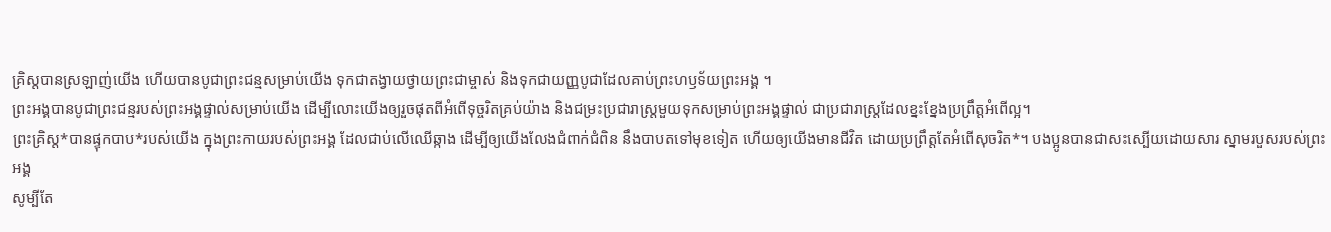គ្រិស្តបានស្រឡាញ់យើង ហើយបានបូជាព្រះជន្មសម្រាប់យើង ទុកជាតង្វាយថ្វាយព្រះជាម្ចាស់ និងទុកជាយញ្ញបូជាដែលគាប់ព្រះហឫទ័យព្រះអង្គ ។
ព្រះអង្គបានបូជាព្រះជន្មរបស់ព្រះអង្គផ្ទាល់សម្រាប់យើង ដើម្បីលោះយើងឲ្យរួចផុតពីអំពើទុច្ចរិតគ្រប់យ៉ាង និងជម្រះប្រជារាស្ត្រមួយទុកសម្រាប់ព្រះអង្គផ្ទាល់ ជាប្រជារាស្ត្រដែលខ្នះខ្នែងប្រព្រឹត្តអំពើល្អ។
ព្រះគ្រិស្ត*បានផ្ទុកបាប*របស់យើង ក្នុងព្រះកាយរបស់ព្រះអង្គ ដែលជាប់លើឈើឆ្កាង ដើម្បីឲ្យយើងលែងជំពាក់ជំពិន នឹងបាបតទៅមុខទៀត ហើយឲ្យយើងមានជីវិត ដោយប្រព្រឹត្តតែអំពើសុចរិត*។ បងប្អូនបានជាសះស្បើយដោយសារ ស្នាមរបួសរបស់ព្រះអង្គ
សូម្បីតែ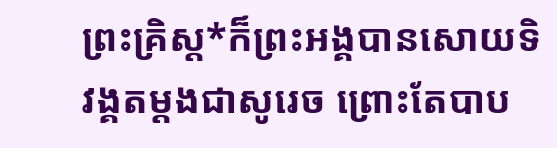ព្រះគ្រិស្ត*ក៏ព្រះអង្គបានសោយទិវង្គតម្ដងជាសូរេច ព្រោះតែបាប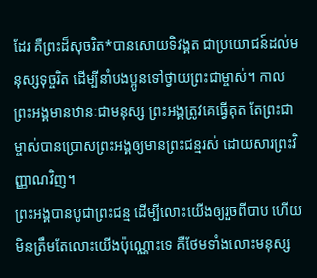ដែរ គឺព្រះដ៏សុចរិត*បានសោយទិវង្គត ជាប្រយោជន៍ដល់មនុស្សទុច្ចរិត ដើម្បីនាំបងប្អូនទៅថ្វាយព្រះជាម្ចាស់។ កាលព្រះអង្គមានឋានៈជាមនុស្ស ព្រះអង្គត្រូវគេធ្វើគុត តែព្រះជាម្ចាស់បានប្រោសព្រះអង្គឲ្យមានព្រះជន្មរស់ ដោយសារព្រះវិញ្ញាណវិញ។
ព្រះអង្គបានបូជាព្រះជន្ម ដើម្បីលោះយើងឲ្យរួចពីបាប ហើយមិនត្រឹមតែលោះយើងប៉ុណ្ណោះទេ គឺថែមទាំងលោះមនុស្ស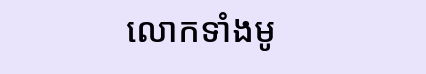លោកទាំងមូ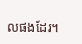លផងដែរ។